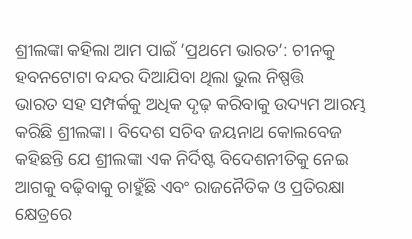ଶ୍ରୀଲଙ୍କା କହିଲା ଆମ ପାଇଁ ’ପ୍ରଥମେ ଭାରତ’: ଚୀନକୁ ହବନଟୋଟା ବନ୍ଦର ଦିଆଯିବା ଥିଲା ଭୁଲ ନିଷ୍ପତ୍ତି
ଭାରତ ସହ ସମ୍ପର୍କକୁ ଅଧିକ ଦୃଢ଼ କରିବାକୁ ଉଦ୍ୟମ ଆରମ୍ଭ କରିଛି ଶ୍ରୀଲଙ୍କା । ବିଦେଶ ସଚିବ ଜୟନାଥ କୋଲବେଜ କହିଛନ୍ତି ଯେ ଶ୍ରୀଲଙ୍କା ଏକ ନିର୍ଦିଷ୍ଟ ବିଦେଶନୀତିକୁ ନେଇ ଆଗକୁ ବଢ଼ିବାକୁ ଚାହୁଁଛି ଏବଂ ରାଜନୈତିକ ଓ ପ୍ରତିରକ୍ଷା କ୍ଷେତ୍ରରେ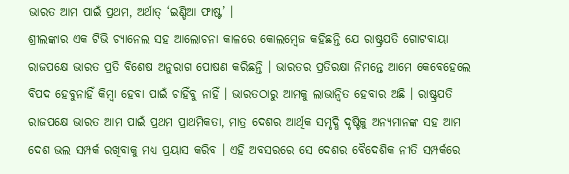ଭାରତ ଆମ ପାଇଁ ପ୍ରଥମ, ଅର୍ଥାତ୍ ‘ଇଣ୍ଡିଆ ଫାଷ୍ଟ’ ।
ଶ୍ରୀଲଙ୍କାର ଏକ ଟିଭି ଚ୍ୟାନେଲ ସହ ଆଲୋଚନା କାଳରେ କୋଲମ୍ବେଜ କହିଛନ୍ତି ଯେ ରାଷ୍ଟ୍ରପତି ଗୋଟବାୟା ରାଜପକ୍ଷେ ଭାରତ ପ୍ରତି ବିଶେଷ ଅନୁରାଗ ପୋଷଣ କରିଛନ୍ତି । ଭାରତର ପ୍ରତିରକ୍ଷା ନିମନ୍ତେ ଆମେ କେବେହେଲେ ବିପଦ ହେବୁନାହିଁ କିମ୍ବା ହେବା ପାଇଁ ଚାହିଁବୁ ନାହିଁ । ଭାରତଠାରୁ ଆମକୁ ଲାଭାନ୍ବିତ ହେବାର ଅଛି । ରାଷ୍ଟ୍ରପତି ରାଜପକ୍ଷେ ଭାରତ ଆମ ପାଇଁ ପ୍ରଥମ ପ୍ରାଥମିକତା, ମାତ୍ର ଦେଶର ଆର୍ଥିକ ସମୃଦ୍ଧି ଦୃଷ୍ଟିକୁ ଅନ୍ୟମାନଙ୍କ ସହ ଆମ ଦେଶ ଭଲ ସମ୍ପର୍କ ରଖିବାକୁ ମଧ୍ୟ ପ୍ରୟାସ କରିବ । ଏହି ଅବସରରେ ସେ ଦେଶର ବୈଦେଶିକ ନୀତି ସମ୍ପର୍କରେ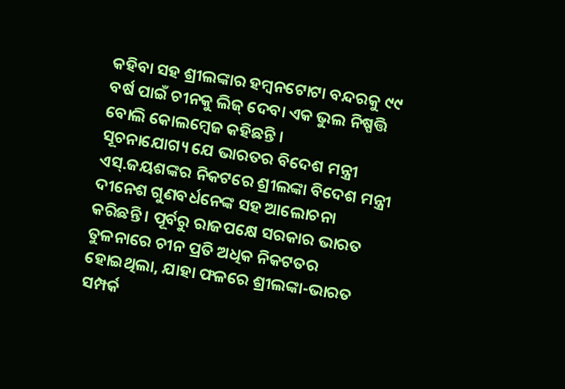କହିବା ସହ ଶ୍ରୀଲଙ୍କାର ହମ୍ବନଟୋଟା ବନ୍ଦରକୁ ୯୯ ବର୍ଷ ପାଇଁ ଚୀନକୁ ଲିଜ୍ ଦେବା ଏକ ଭୁଲ ନିଷ୍ପତ୍ତି ବୋଲି କୋଲମ୍ବେଜ କହିଛନ୍ତି ।
ସୂଚନାଯୋଗ୍ୟ ଯେ ଭାରତର ବିଦେଶ ମନ୍ତ୍ରୀ ଏସ୍.ଜୟଶଙ୍କର ନିକଟରେ ଶ୍ରୀଲଙ୍କା ବିଦେଶ ମନ୍ତ୍ରୀ ଦୀନେଶ ଗୁଣବର୍ଧନେଙ୍କ ସହ ଆଲୋଚନା କରିଛନ୍ତି । ପୂର୍ବରୁ ରାଜପକ୍ଷେ ସରକାର ଭାରତ ତୁଳନାରେ ଚୀନ ପ୍ରତି ଅଧିକ ନିକଟତର ହୋଇଥିଲା, ଯାହା ଫଳରେ ଶ୍ରୀଲଙ୍କା-ଭାରତ ସମ୍ପର୍କ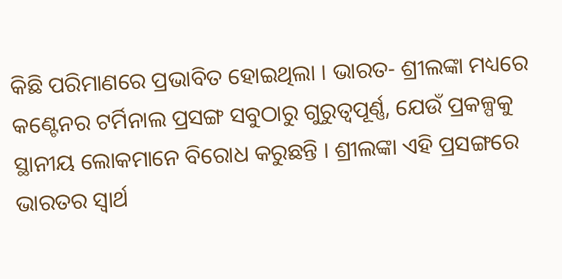କିଛି ପରିମାଣରେ ପ୍ରଭାବିତ ହୋଇଥିଲା । ଭାରତ- ଶ୍ରୀଲଙ୍କା ମଧ୍ୟରେ କଣ୍ଟେନର ଟର୍ମିନାଲ ପ୍ରସଙ୍ଗ ସବୁଠାରୁ ଗୁରୁତ୍ବପୂର୍ଣ୍ଣ, ଯେଉଁ ପ୍ରକଳ୍ପକୁ ସ୍ଥାନୀୟ ଲୋକମାନେ ବିରୋଧ କରୁଛନ୍ତି । ଶ୍ରୀଲଙ୍କା ଏହି ପ୍ରସଙ୍ଗରେ ଭାରତର ସ୍ବାର୍ଥ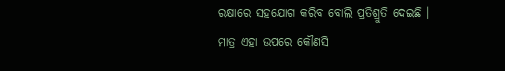ରକ୍ଷାରେ ସହଯୋଗ କରିବ ବୋଲି ପ୍ରତିଶ୍ରୁତି ଦେଇଛି । ମାତ୍ର ଏହା ଉପରେ କୌଣସି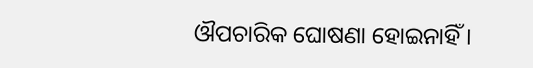ଔପଚାରିକ ଘୋଷଣା ହୋଇନାହିଁ।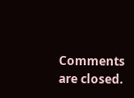Comments are closed.